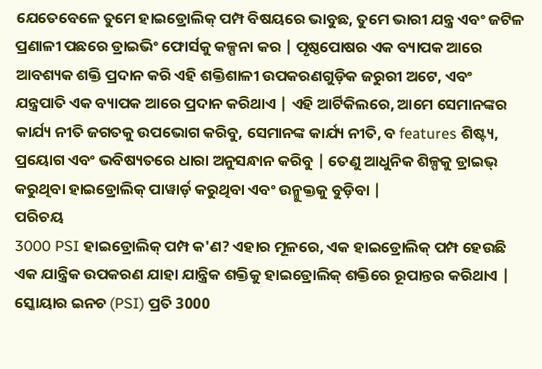ଯେତେବେଳେ ତୁମେ ହାଇଡ୍ରୋଲିକ୍ ପମ୍ପ ବିଷୟରେ ଭାବୁଛ, ତୁମେ ଭାରୀ ଯନ୍ତ୍ର ଏବଂ ଜଟିଳ ପ୍ରଣାଳୀ ପଛରେ ଡ୍ରାଇଭିଂ ଫୋର୍ସକୁ କଳ୍ପନା କର | ପୃଷ୍ଠପୋଷର ଏକ ବ୍ୟାପକ ଆରେ ଆବଶ୍ୟକ ଶକ୍ତି ପ୍ରଦାନ କରି ଏହି ଶକ୍ତିଶାଳୀ ଉପକରଣଗୁଡ଼ିକ ଜରୁରୀ ଅଟେ, ଏବଂ ଯନ୍ତ୍ରପାତି ଏକ ବ୍ୟାପକ ଆରେ ପ୍ରଦାନ କରିଥାଏ | ଏହି ଆର୍ଟିକିଲରେ, ଆମେ ସେମାନଙ୍କର କାର୍ଯ୍ୟ ନୀତି ଜଗତକୁ ଉପଭୋଗ କରିବୁ, ସେମାନଙ୍କ କାର୍ଯ୍ୟ ନୀତି, ବ features ଶିଷ୍ଟ୍ୟ, ପ୍ରୟୋଗ ଏବଂ ଭବିଷ୍ୟତରେ ଧାରା ଅନୁସନ୍ଧାନ କରିବୁ | ତେଣୁ ଆଧୁନିକ ଶିଳ୍ପକୁ ଡ୍ରାଇଭ୍ କରୁଥିବା ହାଇଡ୍ରୋଲିକ୍ ପାୱାର୍ଡ଼ କରୁଥିବା ଏବଂ ଉନ୍ମୁକ୍ତକୁ ବୁଡ଼ିବା |
ପରିଚୟ
3000 PSI ହାଇଡ୍ରୋଲିକ୍ ପମ୍ପ କ'ଣ? ଏହାର ମୂଳରେ, ଏକ ହାଇଡ୍ରୋଲିକ୍ ପମ୍ପ ହେଉଛି ଏକ ଯାନ୍ତ୍ରିକ ଉପକରଣ ଯାହା ଯାନ୍ତ୍ରିକ ଶକ୍ତିକୁ ହାଇଡ୍ରୋଲିକ୍ ଶକ୍ତିରେ ରୂପାନ୍ତର କରିଥାଏ | ସ୍କୋୟାର ଇନଚ (PSI) ପ୍ରତି 3000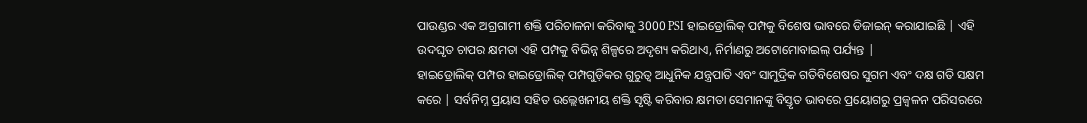ପାଉଣ୍ଡର ଏକ ଅଗ୍ରଗାମୀ ଶକ୍ତି ପରିଚାଳନା କରିବାକୁ 3000 PSI ହାଇଡ୍ରୋଲିକ୍ ପମ୍ପକୁ ବିଶେଷ ଭାବରେ ଡିଜାଇନ୍ କରାଯାଇଛି | ଏହି ଉଦଘୃତ ଚାପର କ୍ଷମତା ଏହି ପମ୍ପକୁ ବିଭିନ୍ନ ଶିଳ୍ପରେ ଅଦୃଶ୍ୟ କରିଥାଏ, ନିର୍ମାଣରୁ ଅଟୋମୋବାଇଲ୍ ପର୍ଯ୍ୟନ୍ତ |
ହାଇଡ୍ରୋଲିକ୍ ପମ୍ପର ହାଇଡ୍ରୋଲିକ୍ ପମ୍ପଗୁଡ଼ିକର ଗୁରୁତ୍ୱ ଆଧୁନିକ ଯନ୍ତ୍ରପାତି ଏବଂ ସାମୁଦ୍ରିକ ଗତିବିଶେଷର ସୁଗମ ଏବଂ ଦକ୍ଷ ଗତି ସକ୍ଷମ କରେ | ସର୍ବନିମ୍ନ ପ୍ରୟାସ ସହିତ ଉଲ୍ଲେଖନୀୟ ଶକ୍ତି ସୃଷ୍ଟି କରିବାର କ୍ଷମତା ସେମାନଙ୍କୁ ବିସ୍ତୃତ ଭାବରେ ପ୍ରୟୋଗରୁ ପ୍ରଜ୍ୱଳନ ପରିସରରେ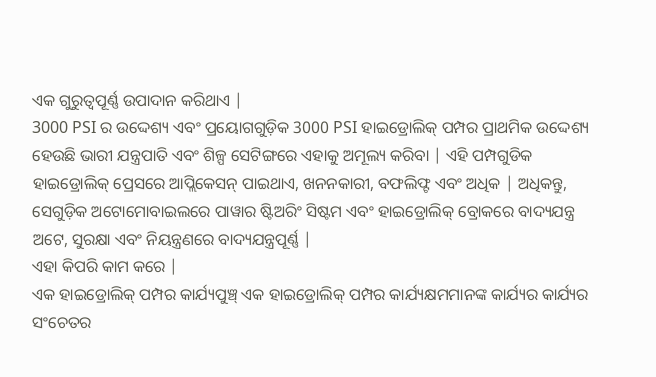ଏକ ଗୁରୁତ୍ୱପୂର୍ଣ୍ଣ ଉପାଦାନ କରିଥାଏ |
3000 PSI ର ଉଦ୍ଦେଶ୍ୟ ଏବଂ ପ୍ରୟୋଗଗୁଡ଼ିକ 3000 PSI ହାଇଡ୍ରୋଲିକ୍ ପମ୍ପର ପ୍ରାଥମିକ ଉଦ୍ଦେଶ୍ୟ ହେଉଛି ଭାରୀ ଯନ୍ତ୍ରପାତି ଏବଂ ଶିଳ୍ପ ସେଟିଙ୍ଗରେ ଏହାକୁ ଅମୂଲ୍ୟ କରିବା | ଏହି ପମ୍ପଗୁଡିକ ହାଇଡ୍ରୋଲିକ୍ ପ୍ରେସରେ ଆପ୍ଲିକେସନ୍ ପାଇଥାଏ, ଖନନକାରୀ, ବଫଲିଫ୍ଟ ଏବଂ ଅଧିକ | ଅଧିକନ୍ତୁ, ସେଗୁଡ଼ିକ ଅଟୋମୋବାଇଲରେ ପାୱାର ଷ୍ଟିଅରିଂ ସିଷ୍ଟମ ଏବଂ ହାଇଡ୍ରୋଲିକ୍ ବ୍ରୋକରେ ବାଦ୍ୟଯନ୍ତ୍ର ଅଟେ, ସୁରକ୍ଷା ଏବଂ ନିୟନ୍ତ୍ରଣରେ ବାଦ୍ୟଯନ୍ତ୍ରପୂର୍ଣ୍ଣ |
ଏହା କିପରି କାମ କରେ |
ଏକ ହାଇଡ୍ରୋଲିକ୍ ପମ୍ପର କାର୍ଯ୍ୟପୁଞ୍ଚ୍ ଏକ ହାଇଡ୍ରୋଲିକ୍ ପମ୍ପର କାର୍ଯ୍ୟକ୍ଷମମାନଙ୍କ କାର୍ଯ୍ୟର କାର୍ଯ୍ୟର ସଂଚେତର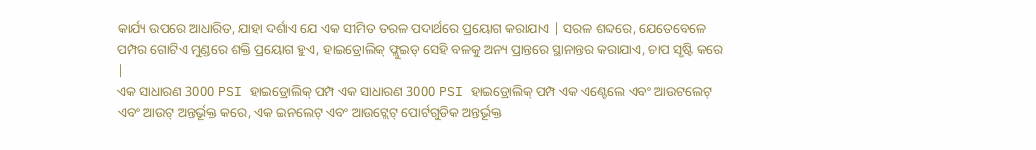କାର୍ଯ୍ୟ ଉପରେ ଆଧାରିତ, ଯାହା ଦର୍ଶାଏ ଯେ ଏକ ସୀମିତ ତରଳ ପଦାର୍ଥରେ ପ୍ରୟୋଗ କରାଯାଏ | ସରଳ ଶବ୍ଦରେ, ଯେତେବେଳେ ପମ୍ପର ଗୋଟିଏ ମୁଣ୍ଡରେ ଶକ୍ତି ପ୍ରୟୋଗ ହୁଏ, ହାଇଡ୍ରୋଲିକ୍ ଫ୍ଲୁଇଡ୍ ସେହି ବଳକୁ ଅନ୍ୟ ପ୍ରାନ୍ତରେ ସ୍ଥାନାନ୍ତର କରାଯାଏ, ଚାପ ସୃଷ୍ଟି କରେ |
ଏକ ସାଧାରଣ 3000 PSI ହାଇଡ୍ରୋଲିକ୍ ପମ୍ପ ଏକ ସାଧାରଣ 3000 PSI ହାଇଡ୍ରୋଲିକ୍ ପମ୍ପ ଏକ ଏଣ୍ଟେଲେ ଏବଂ ଆଉଟଲେଟ୍ ଏବଂ ଆଉଟ୍ ଅନ୍ତର୍ଭୂକ୍ତ କରେ, ଏକ ଇନଲେଟ୍ ଏବଂ ଆଉଟ୍ଲେଟ୍ ପୋର୍ଟଗୁଡିକ ଅନ୍ତର୍ଭୂକ୍ତ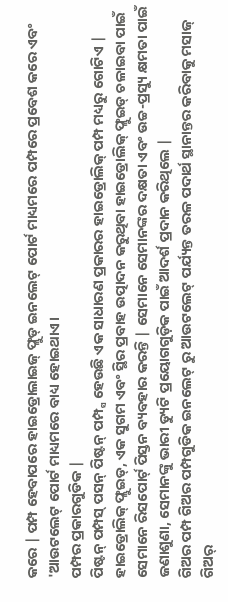କରେ | ପମ୍ପ ହେବାପରେ ହାଇଡ୍ରୋଲାଇଜ୍ ଫ୍ଲୁଡ୍ ଇନଲେଟ୍ ପୋର୍ଟ ମାଧ୍ୟମରେ ପମ୍ପରେ ପ୍ରବେଶ କରେ ଏବଂ 'ଆଉଟଲେଟ୍ ପୋର୍ଟ ମାଧ୍ୟମରେ ବାଧ୍ୟ ହୋଇଥାଏ।
ପମ୍ପର ପ୍ରକାରଗୁଡିକ |
ପିଷ୍ଟନ୍ ପମ୍ପସ୍ ପସନ୍ ପିଷ୍ଟନ୍ ପମ୍ପ୍ସ ହେଉଛି ଏକ ସାଧାରଣ ପ୍ରକାରର ହାଇଡ୍ରୋଲିକ୍ ପମ୍ପ ମଧ୍ୟରୁ ଗୋଟିଏ | ହାଇଡ୍ରୋଲିକ୍ ଫ୍ଲୁଇଡ୍, ଏକ ସୁଗମ ଏବଂ ସ୍ଥିର ପ୍ରବାହ ଉତ୍ପାଦନ କରୁଥିବା ହାଇଡ୍ରୋଲିକ୍ ଫ୍ଲୁଇଡ୍ ଚଳାଇବା ପାଇଁ ସେମାନେ ରିସପୋର୍ଟ୍ ପିସ୍ତନ ବ୍ୟବହାର କରନ୍ତି | ସେମାନେ ସେମାନଙ୍କର ଦକ୍ଷତା ଏବଂ ଉଚ୍ଚ-ପ୍ରସ୍ୟୁ କ୍ଷମତା ପାଇଁ ଜଣାଶୁଣା, ସେମାନଙ୍କୁ ଭାରୀ ଡ୍ୟୁଟି ପ୍ରୟୋଗଗୁଡ଼ିକ ପାଇଁ ଆଦର୍ଶ ପ୍ରଦାନ କରିଥିଲେ |
ଗିଅର ପମ୍ପ ଗିଅର ପମ୍ପଗୁଡିକ ଇନଲେଟ୍ ରୁ ଆଉଟଲେଟ୍ ପର୍ଯ୍ୟନ୍ତ ତରଳ ପଦାର୍ଥ ସ୍ଥାନାନ୍ତର କରିବାକୁ ମସାଜ୍ ଗିଅର୍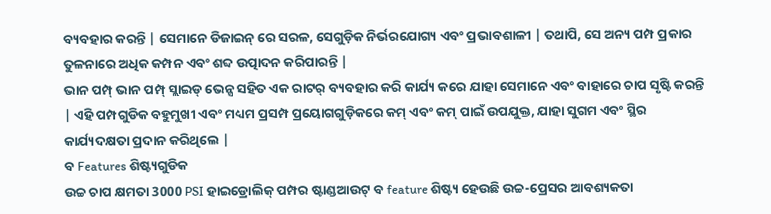ବ୍ୟବହାର କରନ୍ତି | ସେମାନେ ଡିଜାଇନ୍ ରେ ସରଳ, ସେଗୁଡ଼ିକ ନିର୍ଭରଯୋଗ୍ୟ ଏବଂ ପ୍ରଭାବଶାଳୀ | ତଥାପି, ସେ ଅନ୍ୟ ପମ୍ପ ପ୍ରକାର ତୁଳନାରେ ଅଧିକ କମ୍ପନ ଏବଂ ଶବ୍ଦ ଉତ୍ପାଦନ କରିପାରନ୍ତି |
ଭାନ ପମ୍ପ୍ ଭାନ ପମ୍ପ୍ ସ୍ଲାଇଡ୍ ଭେନ୍ସ ସହିତ ଏକ ରାଟର୍ ବ୍ୟବହାର କରି କାର୍ଯ୍ୟ କରେ ଯାହା ସେମାନେ ଏବଂ ବାହାରେ ଚାପ ସୃଷ୍ଟି କରନ୍ତି | ଏହି ପମ୍ପଗୁଡିକ ବହୁମୁଖୀ ଏବଂ ମଧ୍ୟମ ପ୍ରସମ୍ପ ପ୍ରୟୋଗଗୁଡ଼ିକରେ କମ୍ ଏବଂ କମ୍ ପାଇଁ ଉପଯୁକ୍ତ, ଯାହା ସୁଗମ ଏବଂ ସ୍ଥିର କାର୍ଯ୍ୟଦକ୍ଷତା ପ୍ରଦାନ କରିଥିଲେ |
ବ Features ଶିଷ୍ଟ୍ୟଗୁଡିକ
ଉଚ୍ଚ ଚାପ କ୍ଷମତା 3000 PSI ହାଇଡ୍ରୋଲିକ୍ ପମ୍ପର ଷ୍ଟାଣ୍ଡଆଉଟ୍ ବ feature ଶିଷ୍ଟ୍ୟ ହେଉଛି ଉଚ୍ଚ-ପ୍ରେସର ଆବଶ୍ୟକତା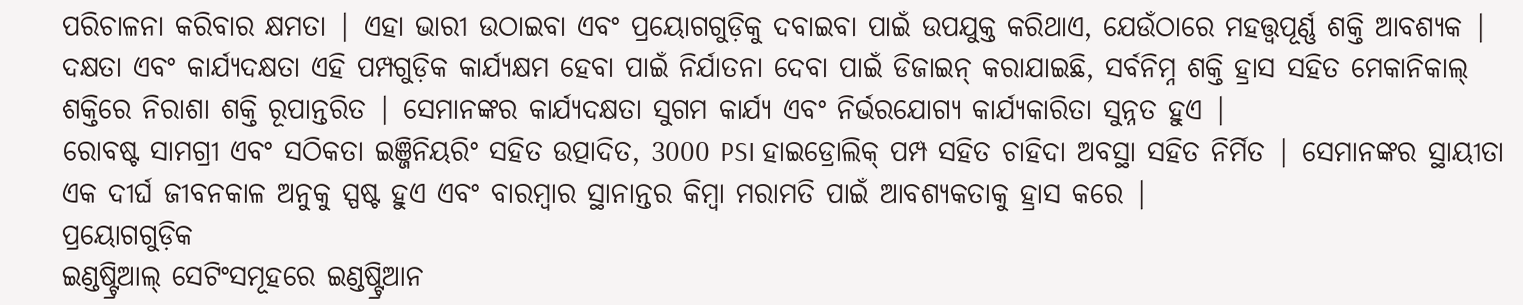ପରିଚାଳନା କରିବାର କ୍ଷମତା | ଏହା ଭାରୀ ଉଠାଇବା ଏବଂ ପ୍ରୟୋଗଗୁଡ଼ିକୁ ଦବାଇବା ପାଇଁ ଉପଯୁକ୍ତ କରିଥାଏ, ଯେଉଁଠାରେ ମହତ୍ତ୍ୱପୂର୍ଣ୍ଣ ଶକ୍ତି ଆବଶ୍ୟକ |
ଦକ୍ଷତା ଏବଂ କାର୍ଯ୍ୟଦକ୍ଷତା ଏହି ପମ୍ପଗୁଡ଼ିକ କାର୍ଯ୍ୟକ୍ଷମ ହେବା ପାଇଁ ନିର୍ଯାତନା ଦେବା ପାଇଁ ଡିଜାଇନ୍ କରାଯାଇଛି, ସର୍ବନିମ୍ନ ଶକ୍ତି ହ୍ରାସ ସହିତ ମେକାନିକାଲ୍ ଶକ୍ତିରେ ନିରାଶା ଶକ୍ତି ରୂପାନ୍ତରିତ | ସେମାନଙ୍କର କାର୍ଯ୍ୟଦକ୍ଷତା ସୁଗମ କାର୍ଯ୍ୟ ଏବଂ ନିର୍ଭରଯୋଗ୍ୟ କାର୍ଯ୍ୟକାରିତା ସୁନ୍ନତ ହୁଏ |
ରୋବଷ୍ଟ ସାମଗ୍ରୀ ଏବଂ ସଠିକତା ଇଞ୍ଜିନିୟରିଂ ସହିତ ଉତ୍ପାଦିତ, 3000 PSI ହାଇଡ୍ରୋଲିକ୍ ପମ୍ପ ସହିତ ଚାହିଦା ଅବସ୍ଥା ସହିତ ନିର୍ମିତ | ସେମାନଙ୍କର ସ୍ଥାୟୀତା ଏକ ଦୀର୍ଘ ଜୀବନକାଳ ଅନୁକୁ ସ୍ପଷ୍ଟ ହୁଏ ଏବଂ ବାରମ୍ବାର ସ୍ଥାନାନ୍ତର କିମ୍ବା ମରାମତି ପାଇଁ ଆବଶ୍ୟକତାକୁ ହ୍ରାସ କରେ |
ପ୍ରୟୋଗଗୁଡ଼ିକ
ଇଣ୍ଡଷ୍ଟ୍ରିଆଲ୍ ସେଟିଂସମୂହରେ ଇଣ୍ଡଷ୍ଟ୍ରିଆନ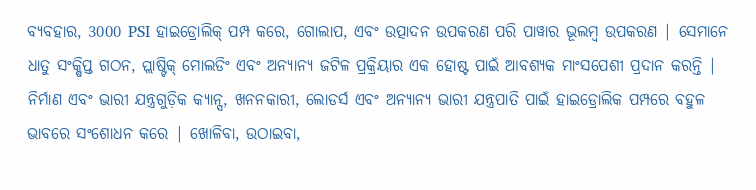ବ୍ୟବହାର, 3000 PSI ହାଇଡ୍ରୋଲିକ୍ ପମ୍ପ କରେ, ଗୋଲାପ, ଏବଂ ଉତ୍ପାଦନ ଉପକରଣ ପରି ପାୱାର ଭୂଲମ୍ବ ଉପକରଣ | ସେମାନେ ଧାତୁ ସଂକ୍ଷିପ୍ତ ଗଠନ, ପ୍ଲାଷ୍ଟିକ୍ ମୋଲଡିଂ ଏବଂ ଅନ୍ୟାନ୍ୟ ଜଟିଳ ପ୍ରକ୍ରିୟାର ଏକ ହୋଷ୍ଟ ପାଇଁ ଆବଶ୍ୟକ ମାଂସପେଶୀ ପ୍ରଦାନ କରନ୍ତି |
ନିର୍ମାଣ ଏବଂ ଭାରୀ ଯନ୍ତ୍ରଗୁଡ଼ିକ କ୍ୟାନ୍ସ, ଖନନକାରୀ, ଲୋଡର୍ସ ଏବଂ ଅନ୍ୟାନ୍ୟ ଭାରୀ ଯନ୍ତ୍ରପାତି ପାଇଁ ହାଇଡ୍ରୋଲିକ ପମ୍ପରେ ବହୁଳ ଭାବରେ ସଂଶୋଧନ କରେ | ଖୋଳିବା, ଉଠାଇବା,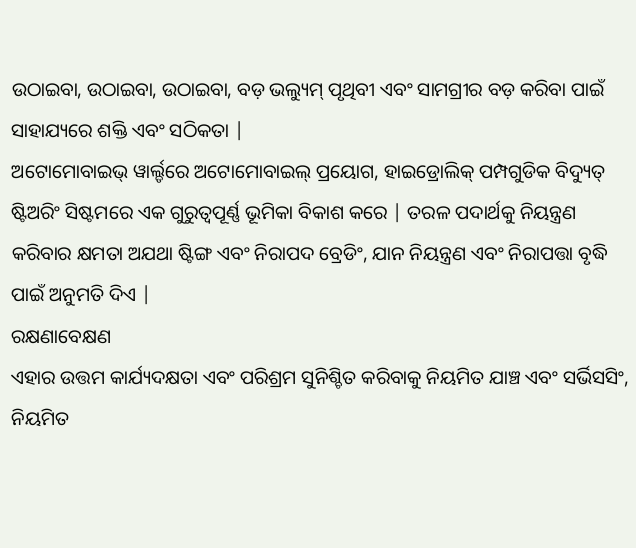ଉଠାଇବା, ଉଠାଇବା, ଉଠାଇବା, ବଡ଼ ଭଲ୍ୟୁମ୍ ପୃଥିବୀ ଏବଂ ସାମଗ୍ରୀର ବଡ଼ କରିବା ପାଇଁ ସାହାଯ୍ୟରେ ଶକ୍ତି ଏବଂ ସଠିକତା |
ଅଟୋମୋବାଇଭ୍ ୱାର୍ଲ୍ଡରେ ଅଟୋମୋବାଇଲ୍ ପ୍ରୟୋଗ, ହାଇଡ୍ରୋଲିକ୍ ପମ୍ପଗୁଡିକ ବିଦ୍ୟୁତ୍ ଷ୍ଟିଅରିଂ ସିଷ୍ଟମରେ ଏକ ଗୁରୁତ୍ୱପୂର୍ଣ୍ଣ ଭୂମିକା ବିକାଶ କରେ | ତରଳ ପଦାର୍ଥକୁ ନିୟନ୍ତ୍ରଣ କରିବାର କ୍ଷମତା ଅଯଥା ଷ୍ଟିଙ୍ଗ ଏବଂ ନିରାପଦ ବ୍ରେଡିଂ, ଯାନ ନିୟନ୍ତ୍ରଣ ଏବଂ ନିରାପତ୍ତା ବୃଦ୍ଧି ପାଇଁ ଅନୁମତି ଦିଏ |
ରକ୍ଷଣାବେକ୍ଷଣ
ଏହାର ଉତ୍ତମ କାର୍ଯ୍ୟଦକ୍ଷତା ଏବଂ ପରିଶ୍ରମ ସୁନିଶ୍ଚିତ କରିବାକୁ ନିୟମିତ ଯାଞ୍ଚ ଏବଂ ସର୍ଭିସସିଂ, ନିୟମିତ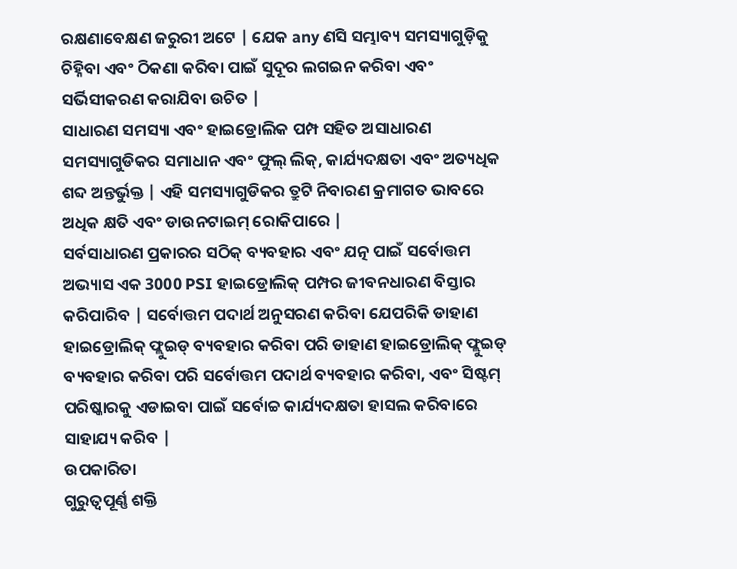ରକ୍ଷଣାବେକ୍ଷଣ ଜରୁରୀ ଅଟେ | ଯେକ any ଣସି ସମ୍ଭାବ୍ୟ ସମସ୍ୟାଗୁଡ଼ିକୁ ଚିହ୍ନିବା ଏବଂ ଠିକଣା କରିବା ପାଇଁ ସୁଦୂର ଲଗଇନ କରିବା ଏବଂ ସର୍ଭିସୀକରଣ କରାଯିବା ଉଚିତ |
ସାଧାରଣ ସମସ୍ୟା ଏବଂ ହାଇଡ୍ରୋଲିକ ପମ୍ପ ସହିତ ଅସାଧାରଣ ସମସ୍ୟାଗୁଡିକର ସମାଧାନ ଏବଂ ଫୁଲ୍ ଲିକ୍, କାର୍ଯ୍ୟଦକ୍ଷତା ଏବଂ ଅତ୍ୟଧିକ ଶବ୍ଦ ଅନ୍ତର୍ଭୁକ୍ତ | ଏହି ସମସ୍ୟାଗୁଡିକର ତ୍ରୁଟି ନିବାରଣ କ୍ରମାଗତ ଭାବରେ ଅଧିକ କ୍ଷତି ଏବଂ ଡାଉନଟାଇମ୍ ରୋକିପାରେ |
ସର୍ବସାଧାରଣ ପ୍ରକାରର ସଠିକ୍ ବ୍ୟବହାର ଏବଂ ଯତ୍ନ ପାଇଁ ସର୍ବୋତ୍ତମ ଅଭ୍ୟାସ ଏକ 3000 PSI ହାଇଡ୍ରୋଲିକ୍ ପମ୍ପର ଜୀବନଧାରଣ ବିସ୍ତାର କରିପାରିବ | ସର୍ବୋତ୍ତମ ପଦାର୍ଥ ଅନୁସରଣ କରିବା ଯେପରିକି ଡାହାଣ ହାଇଡ୍ରୋଲିକ୍ ଫ୍ଲୁଇଡ୍ ବ୍ୟବହାର କରିବା ପରି ଡାହାଣ ହାଇଡ୍ରୋଲିକ୍ ଫ୍ଲୁଇଡ୍ ବ୍ୟବହାର କରିବା ପରି ସର୍ବୋତ୍ତମ ପଦାର୍ଥ ବ୍ୟବହାର କରିବା, ଏବଂ ସିଷ୍ଟମ୍ ପରିଷ୍କାରକୁ ଏଡାଇବା ପାଇଁ ସର୍ବୋଚ୍ଚ କାର୍ଯ୍ୟଦକ୍ଷତା ହାସଲ କରିବାରେ ସାହାଯ୍ୟ କରିବ |
ଉପକାରିତା
ଗୁରୁତ୍ୱପୂର୍ଣ୍ଣ ଶକ୍ତି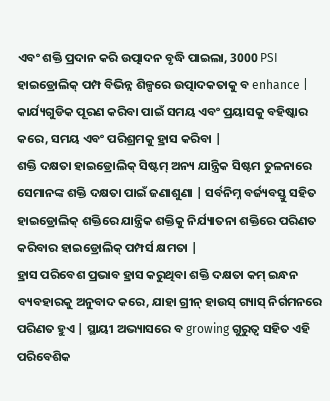ଏବଂ ଶକ୍ତି ପ୍ରଦାନ କରି ଉତ୍ପାଦନ ବୃଦ୍ଧି ପାଇଲା, 3000 PSI ହାଇଡ୍ରୋଲିକ୍ ପମ୍ପ ବିଭିନ୍ନ ଶିଳ୍ପରେ ଉତ୍ପାଦକତାକୁ ବ enhance | କାର୍ଯ୍ୟଗୁଡିକ ପୂରଣ କରିବା ପାଇଁ ସମୟ ଏବଂ ପ୍ରୟାସକୁ ବହିଷ୍କାର କରେ, ସମୟ ଏବଂ ପରିଶ୍ରମକୁ ହ୍ରାସ କରିବା |
ଶକ୍ତି ଦକ୍ଷତା ହାଇଡ୍ରୋଲିକ୍ ସିଷ୍ଟମ୍ ଅନ୍ୟ ଯାନ୍ତ୍ରିକ ସିଷ୍ଟମ ତୁଳନାରେ ସେମାନଙ୍କ ଶକ୍ତି ଦକ୍ଷତା ପାଇଁ ଜଣାଶୁଣା | ସର୍ବନିମ୍ନ ବର୍ଜ୍ୟବସ୍ତୁ ସହିତ ହାଇଡ୍ରୋଲିକ୍ ଶକ୍ତିରେ ଯାନ୍ତ୍ରିକ ଶକ୍ତିକୁ ନିର୍ଯ୍ୟାତନା ଶକ୍ତିରେ ପରିଣତ କରିବାର ହାଇଡ୍ରୋଲିକ୍ ପମ୍ପର୍ସ କ୍ଷମତା |
ହ୍ରାସ ପରିବେଶ ପ୍ରଭାବ ହ୍ରାସ କରୁଥିବା ଶକ୍ତି ଦକ୍ଷତା କମ୍ ଇନ୍ଧନ ବ୍ୟବହାରକୁ ଅନୁବାଦ କରେ, ଯାହା ଗ୍ରୀନ୍ ହାଉସ୍ ଗ୍ୟାସ୍ ନିର୍ଗମନରେ ପରିଣତ ହୁଏ | ସ୍ଥାୟୀ ଅଭ୍ୟାସରେ ବ growing ଗୁରୁତ୍ୱ ସହିତ ଏହି ପରିବେଶିକ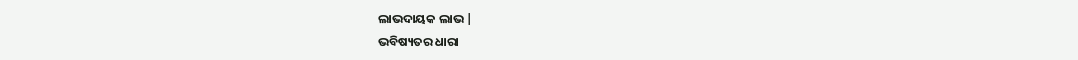ଲାଭଦାୟକ ଲାଭ |
ଭବିଷ୍ୟତର ଧାରା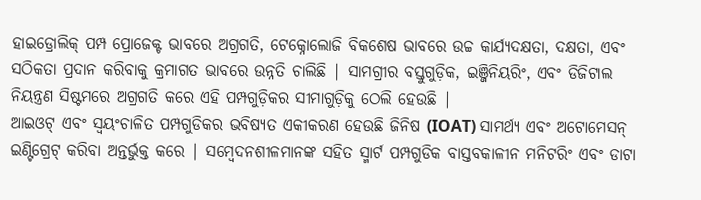ହାଇଡ୍ରୋଲିକ୍ ପମ୍ପ ପ୍ରୋଜେକ୍ଟ ଭାବରେ ଅଗ୍ରଗତି, ଟେକ୍ନୋଲୋଜି ବିକଶେଷ ଭାବରେ ଉଚ୍ଚ କାର୍ଯ୍ୟଦକ୍ଷତା, ଦକ୍ଷତା, ଏବଂ ସଠିକତା ପ୍ରଦାନ କରିବାକୁ କ୍ରମାଗତ ଭାବରେ ଉନ୍ନତି ଚାଲିଛି | ସାମଗ୍ରୀର ବସ୍ତୁଗୁଡ଼ିକ, ଇଞ୍ଜିନିୟରିଂ, ଏବଂ ଡିଜିଟାଲ ନିୟନ୍ତ୍ରଣ ସିଷ୍ଟମରେ ଅଗ୍ରଗତି କରେ ଏହି ପମ୍ପଗୁଡ଼ିକର ସୀମାଗୁଡ଼ିକୁ ଠେଲି ହେଉଛି |
ଆଇଓଟ୍ ଏବଂ ସ୍ୱୟଂଚାଳିତ ପମ୍ପଗୁଡିକର ଭବିଷ୍ୟତ ଏକୀକରଣ ହେଉଛି ଜିନିଷ (IOAT) ସାମର୍ଥ୍ୟ ଏବଂ ଅଟୋମେସନ୍ ଇଣ୍ଟିଗ୍ରେଟ୍ କରିବା ଅନ୍ତର୍ଭୁକ୍ତ କରେ | ସମ୍ବେଦନଶୀଳମାନଙ୍କ ସହିତ ସ୍ମାର୍ଟ ପମ୍ପଗୁଡିକ ବାସ୍ତବକାଳୀନ ମନିଟରିଂ ଏବଂ ଡାଟା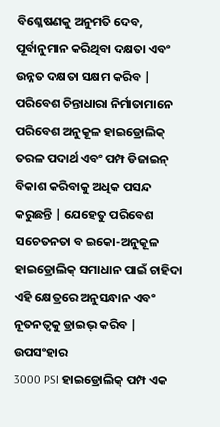ବିଶ୍ଳେଷଣକୁ ଅନୁମତି ଦେବ, ପୂର୍ବାନୁମାନ କରିଥିବା ଦକ୍ଷତା ଏବଂ ଉନ୍ନତ ଦକ୍ଷତା ସକ୍ଷମ କରିବ |
ପରିବେଶ ଚିନ୍ତାଧାରା ନିର୍ମାତାମାନେ ପରିବେଶ ଅନୁକୂଳ ହାଇଡ୍ରୋଲିକ୍ ତରଳ ପଦାର୍ଥ ଏବଂ ପମ୍ପ ଡିଜାଇନ୍ ବିକାଶ କରିବାକୁ ଅଧିକ ପସନ୍ଦ କରୁଛନ୍ତି | ଯେହେତୁ ପରିବେଶ ସଚେତନତା ବ ଇକୋ-ଅନୁକୂଳ ହାଇଡ୍ରୋଲିକ୍ ସମାଧାନ ପାଇଁ ଚାହିଦା ଏହି କ୍ଷେତ୍ରରେ ଅନୁସନ୍ଧାନ ଏବଂ ନୂତନତ୍ୱକୁ ଡ୍ରାଇଭ୍ କରିବ |
ଉପସଂହାର
3000 PSI ହାଇଡ୍ରୋଲିକ୍ ପମ୍ପ ଏକ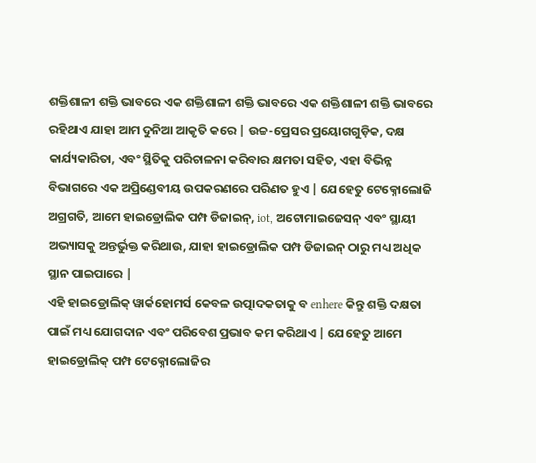ଶକ୍ତିଶାଳୀ ଶକ୍ତି ଭାବରେ ଏକ ଶକ୍ତିଶାଳୀ ଶକ୍ତି ଭାବରେ ଏକ ଶକ୍ତିଶାଳୀ ଶକ୍ତି ଭାବରେ ରହିଥାଏ ଯାହା ଆମ ଦୁନିଆ ଆକୃତି କରେ | ଉଚ୍ଚ-ପ୍ରେସର ପ୍ରୟୋଗଗୁଡ଼ିକ, ଦକ୍ଷ କାର୍ଯ୍ୟକାରିତା, ଏବଂ ସ୍ଥିତିକୁ ପରିଚାଳନା କରିବାର କ୍ଷମତା ସହିତ, ଏହା ବିଭିନ୍ନ ବିଭାଗରେ ଏକ ଅପ୍ରିଣ୍ଡେବୀୟ ଉପକରଣରେ ପରିଣତ ହୁଏ | ଯେହେତୁ ଟେକ୍ନୋଲୋଜି ଅଗ୍ରଗତି, ଆମେ ହାଇଡ୍ରୋଲିକ ପମ୍ପ ଡିଜାଇନ୍, iot, ଅଟୋମାଇଜେସନ୍ ଏବଂ ସ୍ଥାୟୀ ଅଭ୍ୟାସକୁ ଅନ୍ତର୍ଭୁକ୍ତ କରିଥାଉ, ଯାହା ହାଇଡ୍ରୋଲିକ ପମ୍ପ ଡିଜାଇନ୍ ଠାରୁ ମଧ୍ୟ ଅଧିକ ସ୍ଥାନ ପାଇପାରେ |
ଏହି ହାଇଡ୍ରୋଲିକ୍ ୱାର୍କହୋମର୍ସ କେବଳ ଉତ୍ପାଦକତାକୁ ବ enhere କିନ୍ତୁ ଶକ୍ତି ଦକ୍ଷତା ପାଇଁ ମଧ୍ୟ ଯୋଗଦାନ ଏବଂ ପରିବେଶ ପ୍ରଭାବ କମ କରିଥାଏ | ଯେହେତୁ ଆମେ ହାଇଡ୍ରୋଲିକ୍ ପମ୍ପ ଟେକ୍ନୋଲୋଜିର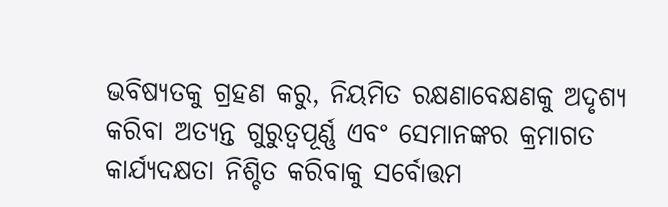ଭବିଷ୍ୟତକୁ ଗ୍ରହଣ କରୁ, ନିୟମିତ ରକ୍ଷଣାବେକ୍ଷଣକୁ ଅଦୃଶ୍ୟ କରିବା ଅତ୍ୟନ୍ତ ଗୁରୁତ୍ୱପୂର୍ଣ୍ଣ ଏବଂ ସେମାନଙ୍କର କ୍ରମାଗତ କାର୍ଯ୍ୟଦକ୍ଷତା ନିଶ୍ଚିତ କରିବାକୁ ସର୍ବୋତ୍ତମ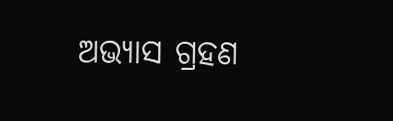ଅଭ୍ୟାସ ଗ୍ରହଣ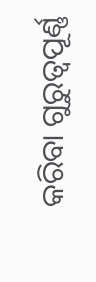କରିବା ଗୁରୁତ୍ୱପୂର୍ଣ୍ଣ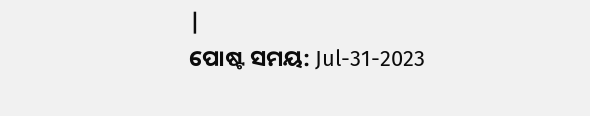|
ପୋଷ୍ଟ ସମୟ: Jul-31-2023